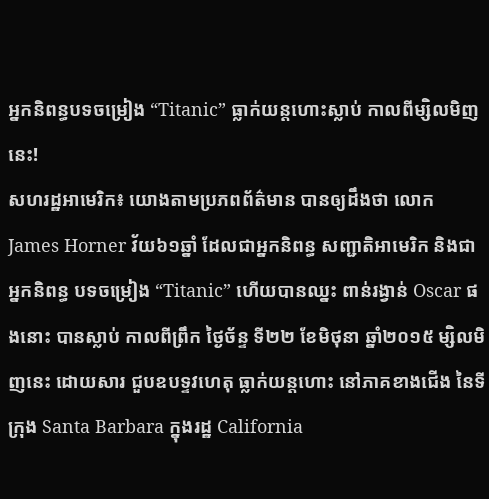អ្នកនិពន្ធបទចម្រៀង “Titanic” ធ្លាក់យន្តហោះស្លាប់ កាលពីម្សិលមិញនេះ!
សហរដ្ឋអាមេរិក៖ យោងតាមប្រភពព័ត៌មាន បានឲ្យដឹងថា លោក James Horner វ័យ៦១ឆ្នាំ ដែលជាអ្នកនិពន្ធ សញ្ជាតិអាមេរិក និងជាអ្នកនិពន្ធ បទចម្រៀង “Titanic” ហើយបានឈ្នះ ពាន់រង្វាន់ Oscar ផងនោះ បានស្លាប់ កាលពីព្រឹក ថ្ងៃច័ន្ទ ទី២២ ខែមិថុនា ឆ្នាំ២០១៥ ម្សិលមិញនេះ ដោយសារ ជួបឧបទ្ទវហេតុ ធ្លាក់យន្តហោះ នៅភាគខាងជើង នៃទីក្រុង Santa Barbara ក្នុងរដ្ឋ California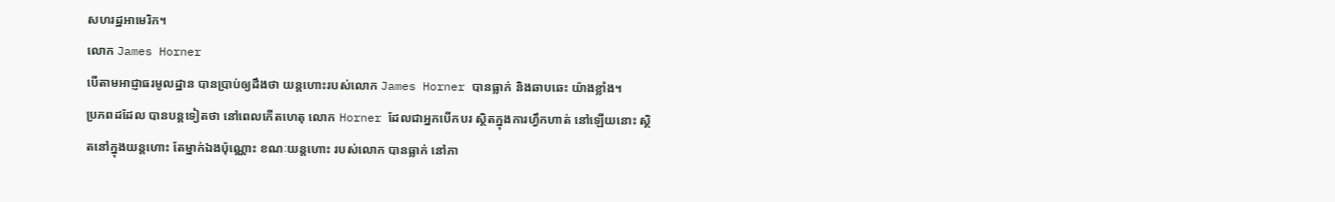សហរដ្ឋអាមេរិក។
លោក James Horner
បើតាមអាជ្ញាធរមូលដ្ឋាន បានប្រាប់ឲ្យដឹងថា យន្តហោះរបស់លោក James Horner បានធ្លាក់ និងឆាបឆេះ យ៉ាងខ្លាំង។
ប្រភពដដែល បានបន្តទៀតថា នៅពេលកើតហេតុ លោក Horner ដែលជាអ្នកបើកបរ ស្ថិតក្នុងការហ្វឹកហាត់ នៅឡើយនោះ ស្ថិតនៅក្នុងយន្តហោះ តែម្នាក់ឯងប៉ុណ្ណោះ ខណៈយន្តហោះ របស់លោក បានធ្លាក់ នៅភា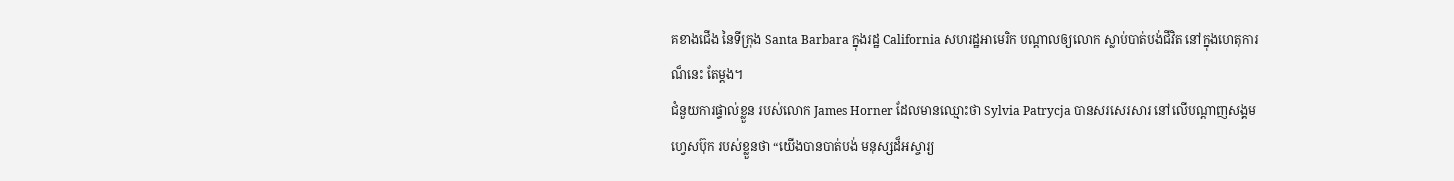គខាងជើង នៃទីក្រុង Santa Barbara ក្នុងរដ្ឋ California សហរដ្ឋអាមេរិក បណ្តាលឲ្យលោក ស្លាប់បាត់បង់ជីវិត នៅក្នុងហេតុការណ៏នេះ តែម្តង។
ជំនួយការផ្ទាល់ខ្លួន របស់លោក James Horner ដែលមានឈ្មោះថា Sylvia Patrycja បានសរសេរសារ នៅលើបណ្តាញសង្គម ហ្វេសប៊ុក របស់ខ្លួនថា “យើងបានបាត់បង់ មនុស្សដ៏អស្ចារ្យ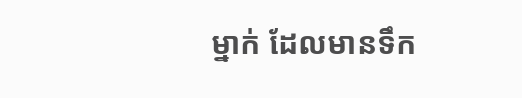ម្នាក់ ដែលមានទឹក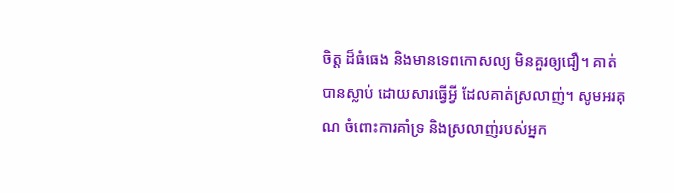ចិត្ត ដ៏ធំធេង និងមានទេពកោសល្យ មិនគួរឲ្យជឿ។ គាត់បានស្លាប់ ដោយសារធ្វើអ្វី ដែលគាត់ស្រលាញ់។ សូមអរគុណ ចំពោះការគាំទ្រ និងស្រលាញ់របស់អ្នក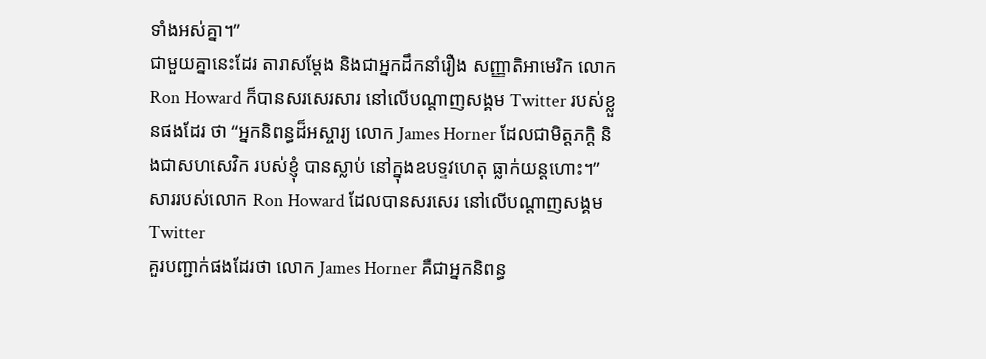ទាំងអស់គ្នា។”
ជាមួយគ្នានេះដែរ តារាសម្តែង និងជាអ្នកដឹកនាំរឿង សញ្ញាតិអាមេរិក លោក Ron Howard ក៏បានសរសេរសារ នៅលើបណ្តាញសង្គម Twitter របស់ខ្លួនផងដែរ ថា “អ្នកនិពន្ធដ៏អស្ចារ្យ លោក James Horner ដែលជាមិត្តភក្តិ និងជាសហសេវិក របស់ខ្ញុំ បានស្លាប់ នៅក្នុងឧបទ្ទវហេតុ ធ្លាក់យន្តហោះ។”
សាររបស់លោក Ron Howard ដែលបានសរសេរ នៅលើបណ្តាញសង្គម Twitter
គួរបញ្ជាក់ផងដែរថា លោក James Horner គឺជាអ្នកនិពន្ធ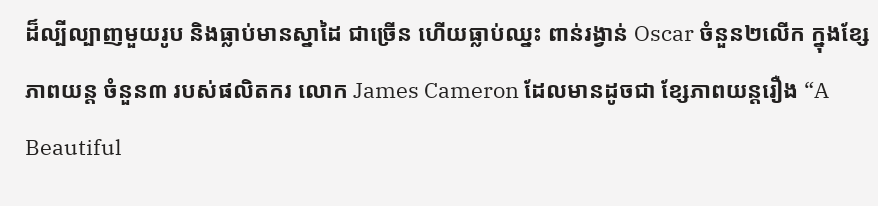ដ៏ល្បីល្បាញមួយរូប និងធ្លាប់មានស្នាដៃ ជាច្រើន ហើយធ្លាប់ឈ្នះ ពាន់រង្វាន់ Oscar ចំនួន២លើក ក្នុងខ្សែភាពយន្ត ចំនួន៣ របស់ផលិតករ លោក James Cameron ដែលមានដូចជា ខ្សែភាពយន្តរឿង “A Beautiful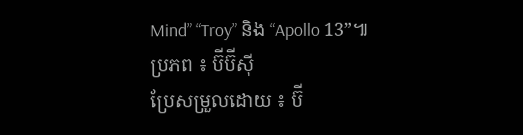Mind” “Troy” និង “Apollo 13”៕
ប្រភព ៖ ប៊ីប៊ីស៊ី
ប្រែសម្រួលដោយ ៖ ប៊ី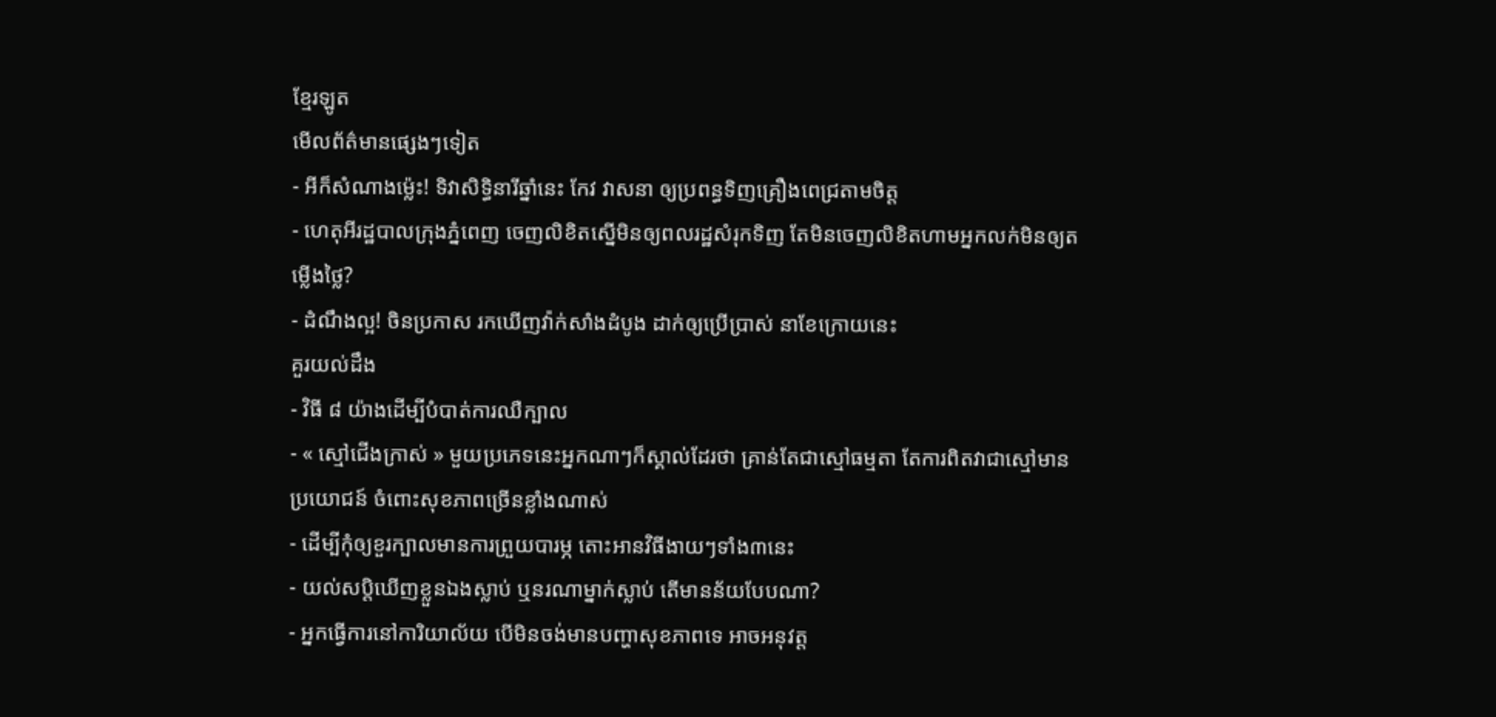ខ្មែរឡូត
មើលព័ត៌មានផ្សេងៗទៀត
- អីក៏សំណាងម្ល៉េះ! ទិវាសិទ្ធិនារីឆ្នាំនេះ កែវ វាសនា ឲ្យប្រពន្ធទិញគ្រឿងពេជ្រតាមចិត្ត
- ហេតុអីរដ្ឋបាលក្រុងភ្នំពេញ ចេញលិខិតស្នើមិនឲ្យពលរដ្ឋសំរុកទិញ តែមិនចេញលិខិតហាមអ្នកលក់មិនឲ្យតម្លើងថ្លៃ?
- ដំណឹងល្អ! ចិនប្រកាស រកឃើញវ៉ាក់សាំងដំបូង ដាក់ឲ្យប្រើប្រាស់ នាខែក្រោយនេះ
គួរយល់ដឹង
- វិធី ៨ យ៉ាងដើម្បីបំបាត់ការឈឺក្បាល
- « ស្មៅជើងក្រាស់ » មួយប្រភេទនេះអ្នកណាៗក៏ស្គាល់ដែរថា គ្រាន់តែជាស្មៅធម្មតា តែការពិតវាជាស្មៅមានប្រយោជន៍ ចំពោះសុខភាពច្រើនខ្លាំងណាស់
- ដើម្បីកុំឲ្យខួរក្បាលមានការព្រួយបារម្ភ តោះអានវិធីងាយៗទាំង៣នេះ
- យល់សប្តិឃើញខ្លួនឯងស្លាប់ ឬនរណាម្នាក់ស្លាប់ តើមានន័យបែបណា?
- អ្នកធ្វើការនៅការិយាល័យ បើមិនចង់មានបញ្ហាសុខភាពទេ អាចអនុវត្ត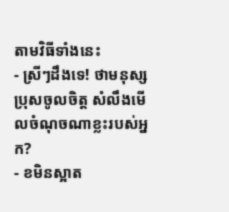តាមវិធីទាំងនេះ
- ស្រីៗដឹងទេ! ថាមនុស្សប្រុសចូលចិត្ត សំលឹងមើលចំណុចណាខ្លះរបស់អ្នក?
- ខមិនស្អាត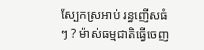ស្បែកស្រអាប់ រន្ធញើសធំៗ ? ម៉ាស់ធម្មជាតិធ្វើចេញ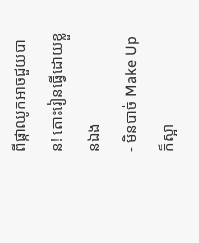ពីផ្កាឈូកអាចជួយបាន! តោះរៀនធ្វើដោយខ្លួនឯង
- មិនបាច់ Make Up ក៏ស្អា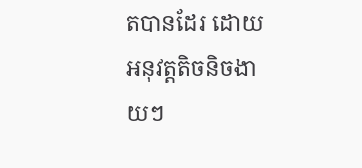តបានដែរ ដោយអនុវត្តតិចនិចងាយៗ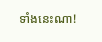ទាំងនេះណា!